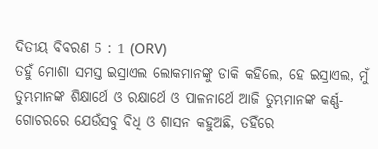ଦିତୀୟ ବିବରଣ 5 : 1 (ORV)
ତହୁଁ ମୋଶା ସମସ୍ତ ଇସ୍ରାଏଲ ଲୋକମାନଙ୍କୁ ଡାକି କହିଲେ, ହେ ଇସ୍ରାଏଲ, ମୁଁ ତୁମ୍ଭମାନଙ୍କ ଶିକ୍ଷାର୍ଥେ ଓ ରକ୍ଷାର୍ଥେ ଓ ପାଳନାର୍ଥେ ଆଜି ତୁମ୍ଭମାନଙ୍କ କର୍ଣ୍ଣ-ଗୋଚରରେ ଯେଉଁସବୁ ବିଧି ଓ ଶାସନ କହୁଅଛି, ତହିଁରେ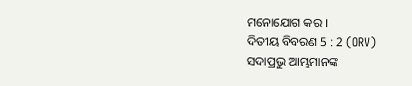ମନୋଯୋଗ କର ।
ଦିତୀୟ ବିବରଣ 5 : 2 (ORV)
ସଦାପ୍ରଭୁ ଆମ୍ଭମାନଙ୍କ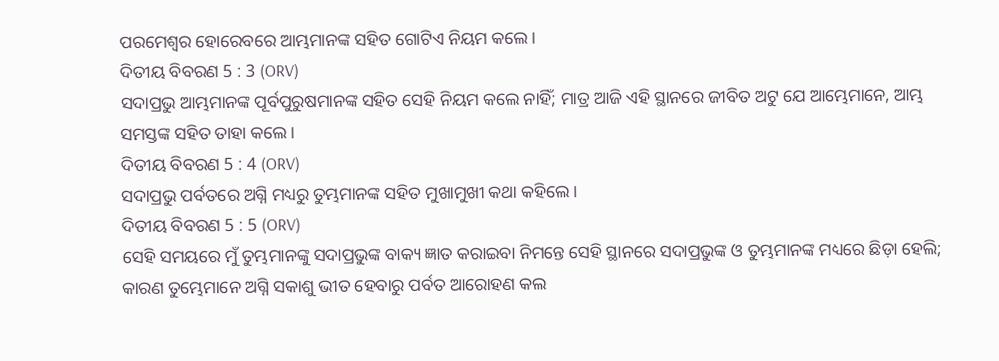ପରମେଶ୍ଵର ହୋରେବରେ ଆମ୍ଭମାନଙ୍କ ସହିତ ଗୋଟିଏ ନିୟମ କଲେ।
ଦିତୀୟ ବିବରଣ 5 : 3 (ORV)
ସଦାପ୍ରଭୁ ଆମ୍ଭମାନଙ୍କ ପୂର୍ବପୁରୁଷମାନଙ୍କ ସହିତ ସେହି ନିୟମ କଲେ ନାହିଁ; ମାତ୍ର ଆଜି ଏହି ସ୍ଥାନରେ ଜୀବିତ ଅଟୁ ଯେ ଆମ୍ଭେମାନେ, ଆମ୍ଭ ସମସ୍ତଙ୍କ ସହିତ ତାହା କଲେ ।
ଦିତୀୟ ବିବରଣ 5 : 4 (ORV)
ସଦାପ୍ରଭୁ ପର୍ବତରେ ଅଗ୍ନି ମଧ୍ୟରୁ ତୁମ୍ଭମାନଙ୍କ ସହିତ ମୁଖାମୁଖୀ କଥା କହିଲେ ।
ଦିତୀୟ ବିବରଣ 5 : 5 (ORV)
ସେହି ସମୟରେ ମୁଁ ତୁମ୍ଭମାନଙ୍କୁ ସଦାପ୍ରଭୁଙ୍କ ବାକ୍ୟ ଜ୍ଞାତ କରାଇବା ନିମନ୍ତେ ସେହି ସ୍ଥାନରେ ସଦାପ୍ରଭୁଙ୍କ ଓ ତୁମ୍ଭମାନଙ୍କ ମଧ୍ୟରେ ଛିଡ଼ା ହେଲି; କାରଣ ତୁମ୍ଭେମାନେ ଅଗ୍ନି ସକାଶୁ ଭୀତ ହେବାରୁ ପର୍ବତ ଆରୋହଣ କଲ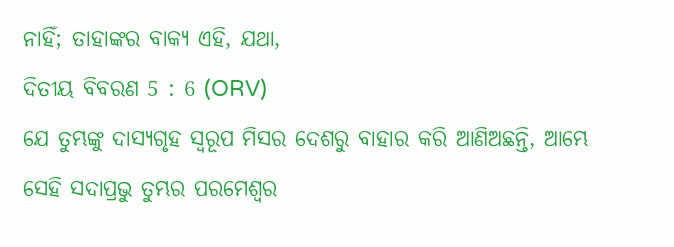ନାହିଁ; ତାହାଙ୍କର ବାକ୍ୟ ଏହି, ଯଥା,
ଦିତୀୟ ବିବରଣ 5 : 6 (ORV)
ଯେ ତୁମ୍ଭଙ୍କୁ ଦାସ୍ୟଗୃହ ସ୍ଵରୂପ ମିସର ଦେଶରୁ ବାହାର କରି ଆଣିଅଛନ୍ତି, ଆମ୍ଭେ ସେହି ସଦାପ୍ରଭୁ ତୁମ୍ଭର ପରମେଶ୍ଵର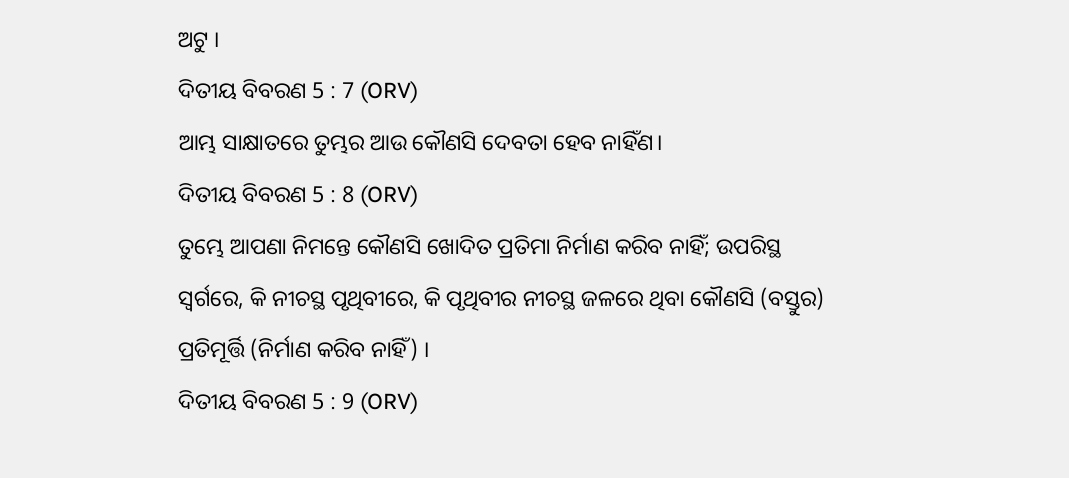ଅଟୁ ।
ଦିତୀୟ ବିବରଣ 5 : 7 (ORV)
ଆମ୍ଭ ସାକ୍ଷାତରେ ତୁମ୍ଭର ଆଉ କୌଣସି ଦେବତା ହେବ ନାହିଁଣ।
ଦିତୀୟ ବିବରଣ 5 : 8 (ORV)
ତୁମ୍ଭେ ଆପଣା ନିମନ୍ତେ କୌଣସି ଖୋଦିତ ପ୍ରତିମା ନିର୍ମାଣ କରିବ ନାହିଁ; ଉପରିସ୍ଥ ସ୍ଵର୍ଗରେ, କି ନୀଚସ୍ଥ ପୃଥିବୀରେ, କି ପୃଥିବୀର ନୀଚସ୍ଥ ଜଳରେ ଥିବା କୌଣସି (ବସ୍ତୁର) ପ୍ରତିମୂର୍ତ୍ତି (ନିର୍ମାଣ କରିବ ନାହିଁ) ।
ଦିତୀୟ ବିବରଣ 5 : 9 (ORV)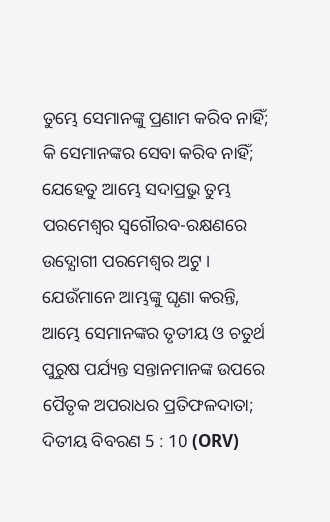ତୁମ୍ଭେ ସେମାନଙ୍କୁ ପ୍ରଣାମ କରିବ ନାହିଁ; କି ସେମାନଙ୍କର ସେବା କରିବ ନାହିଁ; ଯେହେତୁ ଆମ୍ଭେ ସଦାପ୍ରଭୁ ତୁମ୍ଭ ପରମେଶ୍ଵର ସ୍ଵଗୌରବ-ରକ୍ଷଣରେ ଉଦ୍ଯୋଗୀ ପରମେଶ୍ଵର ଅଟୁ । ଯେଉଁମାନେ ଆମ୍ଭଙ୍କୁ ଘୃଣା କରନ୍ତି, ଆମ୍ଭେ ସେମାନଙ୍କର ତୃତୀୟ ଓ ଚତୁର୍ଥ ପୁରୁଷ ପର୍ଯ୍ୟନ୍ତ ସନ୍ତାନମାନଙ୍କ ଉପରେ ପୈତୃକ ଅପରାଧର ପ୍ରତିଫଳଦାତା;
ଦିତୀୟ ବିବରଣ 5 : 10 (ORV)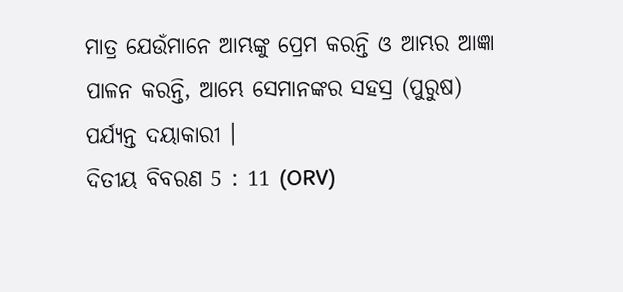ମାତ୍ର ଯେଉଁମାନେ ଆମ୍ଭଙ୍କୁ ପ୍ରେମ କରନ୍ତି ଓ ଆମ୍ଭର ଆଜ୍ଞା ପାଳନ କରନ୍ତି, ଆମ୍ଭେ ସେମାନଙ୍କର ସହସ୍ର (ପୁରୁଷ) ପର୍ଯ୍ୟନ୍ତ ଦୟାକାରୀ ।
ଦିତୀୟ ବିବରଣ 5 : 11 (ORV)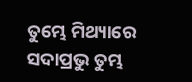ତୁମ୍ଭେ ମିଥ୍ୟାରେ ସଦାପ୍ରଭୁ ତୁମ୍ଭ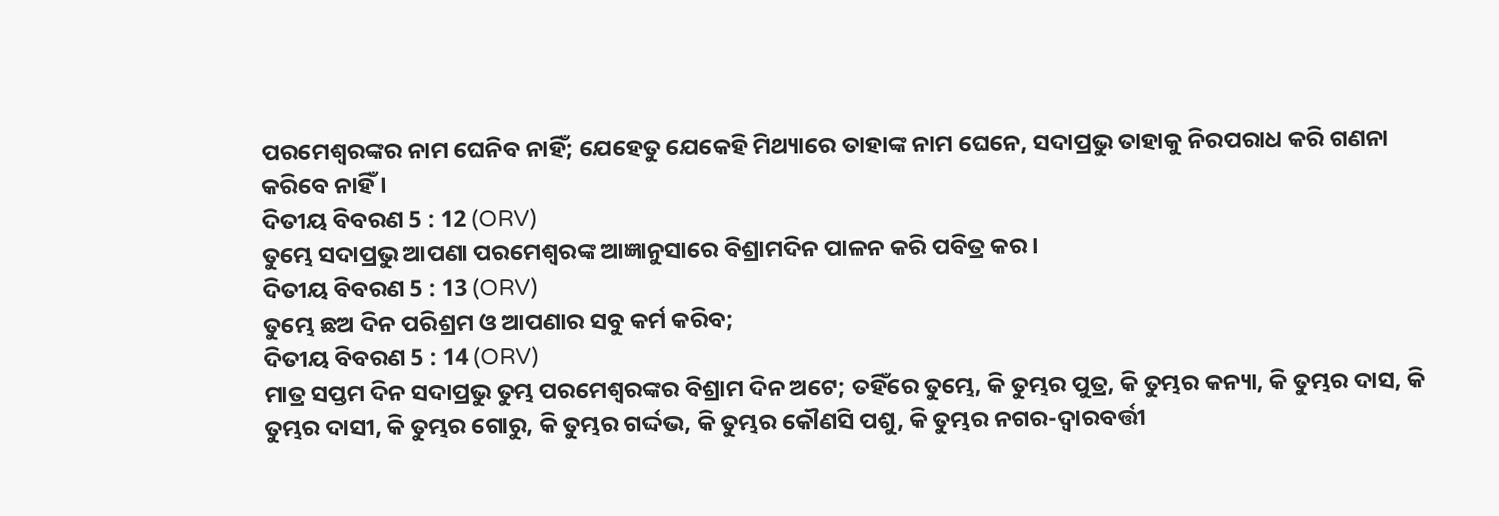ପରମେଶ୍ଵରଙ୍କର ନାମ ଘେନିବ ନାହିଁ; ଯେହେତୁ ଯେକେହି ମିଥ୍ୟାରେ ତାହାଙ୍କ ନାମ ଘେନେ, ସଦାପ୍ରଭୁ ତାହାକୁ ନିରପରାଧ କରି ଗଣନା କରିବେ ନାହିଁ ।
ଦିତୀୟ ବିବରଣ 5 : 12 (ORV)
ତୁମ୍ଭେ ସଦାପ୍ରଭୁ ଆପଣା ପରମେଶ୍ଵରଙ୍କ ଆଜ୍ଞାନୁସାରେ ବିଶ୍ରାମଦିନ ପାଳନ କରି ପବିତ୍ର କର ।
ଦିତୀୟ ବିବରଣ 5 : 13 (ORV)
ତୁମ୍ଭେ ଛଅ ଦିନ ପରିଶ୍ରମ ଓ ଆପଣାର ସବୁ କର୍ମ କରିବ;
ଦିତୀୟ ବିବରଣ 5 : 14 (ORV)
ମାତ୍ର ସପ୍ତମ ଦିନ ସଦାପ୍ରଭୁ ତୁମ୍ଭ ପରମେଶ୍ଵରଙ୍କର ବିଶ୍ରାମ ଦିନ ଅଟେ; ତହିଁରେ ତୁମ୍ଭେ, କି ତୁମ୍ଭର ପୁତ୍ର, କି ତୁମ୍ଭର କନ୍ୟା, କି ତୁମ୍ଭର ଦାସ, କି ତୁମ୍ଭର ଦାସୀ, କି ତୁମ୍ଭର ଗୋରୁ, କି ତୁମ୍ଭର ଗର୍ଦ୍ଦଭ, କି ତୁମ୍ଭର କୌଣସି ପଶୁ, କି ତୁମ୍ଭର ନଗର-ଦ୍ଵାରବର୍ତ୍ତୀ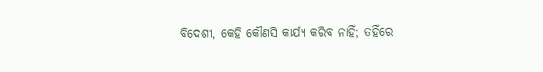ବିଦେଶୀ, କେହି କୌଣସି କାର୍ଯ୍ୟ କରିବ ନାହିଁ; ତହିଁରେ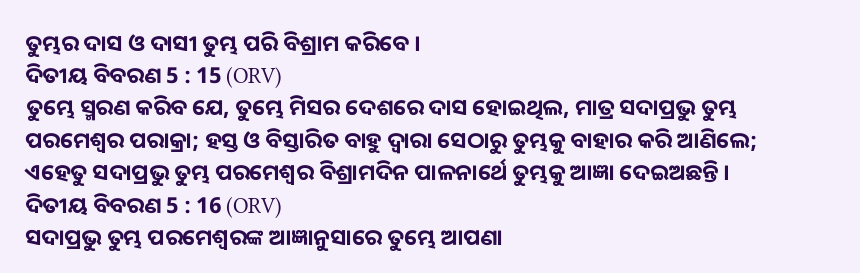ତୁମ୍ଭର ଦାସ ଓ ଦାସୀ ତୁମ୍ଭ ପରି ବିଶ୍ରାମ କରିବେ ।
ଦିତୀୟ ବିବରଣ 5 : 15 (ORV)
ତୁମ୍ଭେ ସ୍ମରଣ କରିବ ଯେ, ତୁମ୍ଭେ ମିସର ଦେଶରେ ଦାସ ହୋଇଥିଲ, ମାତ୍ର ସଦାପ୍ରଭୁ ତୁମ୍ଭ ପରମେଶ୍ଵର ପରାକ୍ରା; ହସ୍ତ ଓ ବିସ୍ତାରିତ ବାହୁ ଦ୍ଵାରା ସେଠାରୁ ତୁମ୍ଭକୁ ବାହାର କରି ଆଣିଲେ; ଏହେତୁ ସଦାପ୍ରଭୁ ତୁମ୍ଭ ପରମେଶ୍ଵର ବିଶ୍ରାମଦିନ ପାଳନାର୍ଥେ ତୁମ୍ଭକୁ ଆଜ୍ଞା ଦେଇଅଛନ୍ତି ।
ଦିତୀୟ ବିବରଣ 5 : 16 (ORV)
ସଦାପ୍ରଭୁ ତୁମ୍ଭ ପରମେଶ୍ଵରଙ୍କ ଆଜ୍ଞାନୁସାରେ ତୁମ୍ଭେ ଆପଣା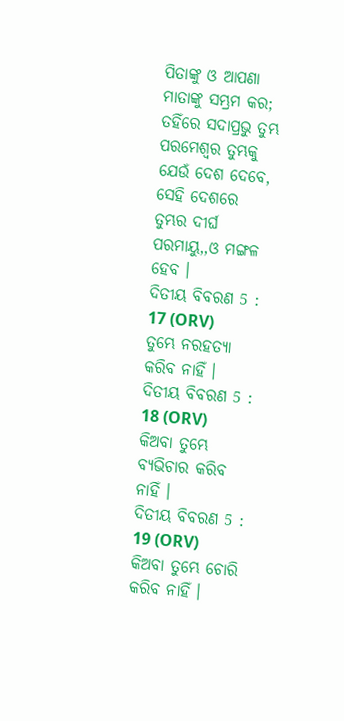ପିତାଙ୍କୁ ଓ ଆପଣା ମାତାଙ୍କୁ ସମ୍ଭ୍ରମ କର; ତହିଁରେ ସଦାପ୍ରଭୁ ତୁମ୍ଭ ପରମେଶ୍ଵର ତୁମ୍ଭକୁ ଯେଉଁ ଦେଶ ଦେବେ, ସେହି ଦେଶରେ ତୁମ୍ଭର ଦୀର୍ଘ ପରମାୟୁ,,ଓ ମଙ୍ଗଳ ହେବ ।
ଦିତୀୟ ବିବରଣ 5 : 17 (ORV)
ତୁମ୍ଭେ ନରହତ୍ୟା କରିବ ନାହିଁ ।
ଦିତୀୟ ବିବରଣ 5 : 18 (ORV)
କିଅବା ତୁମ୍ଭେ ବ୍ୟଭିଚାର କରିବ ନାହିଁ ।
ଦିତୀୟ ବିବରଣ 5 : 19 (ORV)
କିଅବା ତୁମ୍ଭେ ଚୋରି କରିବ ନାହିଁ ।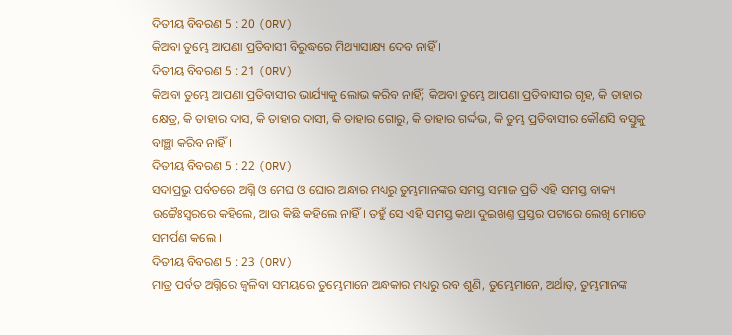ଦିତୀୟ ବିବରଣ 5 : 20 (ORV)
କିଅବା ତୁମ୍ଭେ ଆପଣା ପ୍ରତିବାସୀ ବିରୁଦ୍ଧରେ ମିଥ୍ୟାସାକ୍ଷ୍ୟ ଦେବ ନାହିଁ ।
ଦିତୀୟ ବିବରଣ 5 : 21 (ORV)
କିଅବା ତୁମ୍ଭେ ଆପଣା ପ୍ରତିବାସୀର ଭାର୍ଯ୍ୟାକୁ ଲୋଭ କରିବ ନାହିଁ; କିଅବା ତୁମ୍ଭେ ଆପଣା ପ୍ରତିବାସୀର ଗୃହ, କି ତାହାର କ୍ଷେତ୍ର, କି ତାହାର ଦାସ, କି ତାହାର ଦାସୀ, କି ତାହାର ଗୋରୁ, କି ତାହାର ଗର୍ଦ୍ଦଭ, କି ତୁମ୍ଭ ପ୍ରତିବାସୀର କୌଣସି ବସ୍ତୁକୁ ବାଞ୍ଛା କରିବ ନାହିଁ ।
ଦିତୀୟ ବିବରଣ 5 : 22 (ORV)
ସଦାପ୍ରଭୁ ପର୍ବତରେ ଅଗ୍ନି ଓ ମେଘ ଓ ଘୋର ଅନ୍ଧାର ମଧ୍ୟରୁ ତୁମ୍ଭମାନଙ୍କର ସମସ୍ତ ସମାଜ ପ୍ରତି ଏହି ସମସ୍ତ ବାକ୍ୟ ଉଚ୍ଚୈଃସ୍ଵରରେ କହିଲେ, ଆଉ କିଛି କହିଲେ ନାହିଁ । ତହୁଁ ସେ ଏହି ସମସ୍ତ କଥା ଦୁଇଖଣ୍ତ ପ୍ରସ୍ତର ପଟାରେ ଲେଖି ମୋତେ ସମର୍ପଣ କଲେ ।
ଦିତୀୟ ବିବରଣ 5 : 23 (ORV)
ମାତ୍ର ପର୍ବତ ଅଗ୍ନିରେ ଜ୍ଵଳିବା ସମୟରେ ତୁମ୍ଭେମାନେ ଅନ୍ଧକାର ମଧ୍ୟରୁ ରବ ଶୁଣି, ତୁମ୍ଭେମାନେ, ଅର୍ଥାତ୍, ତୁମ୍ଭମାନଙ୍କ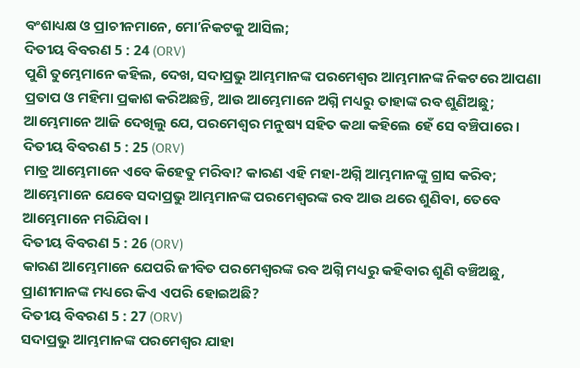ବଂଶାଧ୍ୟକ୍ଷ ଓ ପ୍ରାଚୀନମାନେ, ମୋʼନିକଟକୁ ଆସିଲ;
ଦିତୀୟ ବିବରଣ 5 : 24 (ORV)
ପୁଣି ତୁମ୍ଭେମାନେ କହିଲ, ଦେଖ, ସଦାପ୍ରଭୁ ଆମ୍ଭମାନଙ୍କ ପରମେଶ୍ଵର ଆମ୍ଭମାନଙ୍କ ନିକଟରେ ଆପଣା ପ୍ରତାପ ଓ ମହିମା ପ୍ରକାଶ କରିଅଛନ୍ତି, ଆଉ ଆମ୍ଭେମାନେ ଅଗ୍ନି ମଧ୍ୟରୁ ତାହାଙ୍କ ରବ ଶୁଣିଅଛୁ; ଆମ୍ଭେମାନେ ଆଜି ଦେଖିଲୁ ଯେ, ପରମେଶ୍ଵର ମନୁଷ୍ୟ ସହିତ କଥା କହିଲେ ହେଁ ସେ ବଞ୍ଚିପାରେ ।
ଦିତୀୟ ବିବରଣ 5 : 25 (ORV)
ମାତ୍ର ଆମ୍ଭେମାନେ ଏବେ କିହେତୁ ମରିବା? କାରଣ ଏହି ମହା-ଅଗ୍ନି ଆମ୍ଭମାନଙ୍କୁ ଗ୍ରାସ କରିବ; ଆମ୍ଭେମାନେ ଯେବେ ସଦାପ୍ରଭୁ ଆମ୍ଭମାନଙ୍କ ପରମେଶ୍ଵରଙ୍କ ରବ ଆଉ ଥରେ ଶୁଣିବା, ତେବେ ଆମ୍ଭେମାନେ ମରିଯିବା ।
ଦିତୀୟ ବିବରଣ 5 : 26 (ORV)
କାରଣ ଆମ୍ଭେମାନେ ଯେପରି ଜୀବିତ ପରମେଶ୍ଵରଙ୍କ ରବ ଅଗ୍ନି ମଧ୍ୟରୁ କହିବାର ଶୁଣି ବଞ୍ଚିଅଛୁ, ପ୍ରାଣୀମାନଙ୍କ ମଧ୍ୟରେ କିଏ ଏପରି ହୋଇଅଛି?
ଦିତୀୟ ବିବରଣ 5 : 27 (ORV)
ସଦାପ୍ରଭୁ ଆମ୍ଭମାନଙ୍କ ପରମେଶ୍ଵର ଯାହା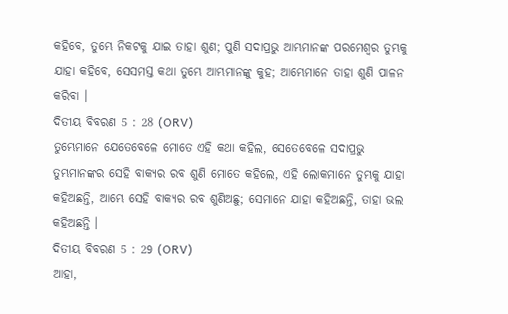କହିବେ, ତୁମ୍ଭେ ନିକଟକୁ ଯାଇ ତାହା ଶୁଣ; ପୁଣି ସଦାପ୍ରଭୁ ଆମ୍ଭମାନଙ୍କ ପରମେଶ୍ଵର ତୁମ୍ଭକୁ ଯାହା କହିବେ, ସେସମସ୍ତ କଥା ତୁମ୍ଭେ ଆମ୍ଭମାନଙ୍କୁ କୁହ; ଆମ୍ଭେମାନେ ତାହା ଶୁଣି ପାଳନ କରିବା ।
ଦିତୀୟ ବିବରଣ 5 : 28 (ORV)
ତୁମ୍ଭେମାନେ ଯେତେବେଳେ ମୋତେ ଏହି କଥା କହିଲ, ସେତେବେଳେ ସଦାପ୍ରଭୁ ତୁମ୍ଭମାନଙ୍କର ସେହି ବାକ୍ୟର ରବ ଶୁଣି ମୋତେ କହିଲେ, ଏହି ଲୋକମାନେ ତୁମ୍ଭକୁ ଯାହା କହିଅଛନ୍ତି, ଆମ୍ଭେ ସେହି ବାକ୍ୟର ରବ ଶୁଣିଅଛୁ; ସେମାନେ ଯାହା କହିଅଛନ୍ତି, ତାହା ଭଲ କହିଅଛନ୍ତି ।
ଦିତୀୟ ବିବରଣ 5 : 29 (ORV)
ଆହା,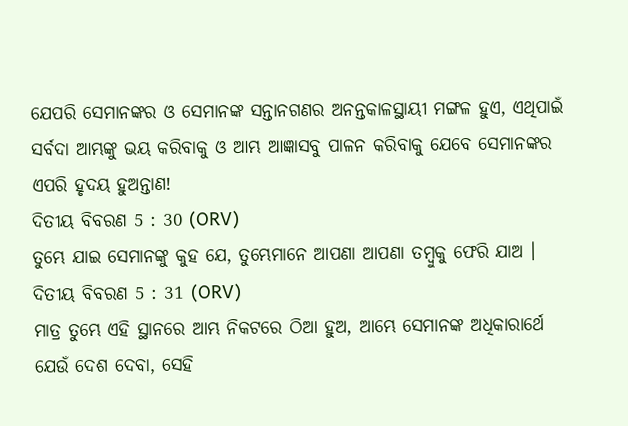ଯେପରି ସେମାନଙ୍କର ଓ ସେମାନଙ୍କ ସନ୍ତାନଗଣର ଅନନ୍ତକାଳସ୍ଥାୟୀ ମଙ୍ଗଳ ହୁଏ, ଏଥିପାଇଁ ସର୍ବଦା ଆମ୍ଭଙ୍କୁ ଭୟ କରିବାକୁ ଓ ଆମ୍ଭ ଆଜ୍ଞାସବୁ ପାଳନ କରିବାକୁ ଯେବେ ସେମାନଙ୍କର ଏପରି ହୃଦୟ ହୁଅନ୍ତାଣ!
ଦିତୀୟ ବିବରଣ 5 : 30 (ORV)
ତୁମ୍ଭେ ଯାଇ ସେମାନଙ୍କୁ କୁହ ଯେ, ତୁମ୍ଭେମାନେ ଆପଣା ଆପଣା ତମ୍ଵୁକୁ ଫେରି ଯାଅ ।
ଦିତୀୟ ବିବରଣ 5 : 31 (ORV)
ମାତ୍ର ତୁମ୍ଭେ ଏହି ସ୍ଥାନରେ ଆମ୍ଭ ନିକଟରେ ଠିଆ ହୁଅ, ଆମ୍ଭେ ସେମାନଙ୍କ ଅଧିକାରାର୍ଥେ ଯେଉଁ ଦେଶ ଦେବା, ସେହି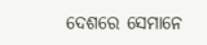ଦେଶରେ ସେମାନେ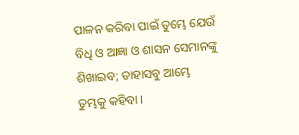ପାଳନ କରିବା ପାଇଁ ତୁମ୍ଭେ ଯେଉଁ ବିଧି ଓ ଆଜ୍ଞା ଓ ଶାସନ ସେମାନଙ୍କୁ ଶିଖାଇବ; ତାହାସବୁ ଆମ୍ଭେ ତୁମ୍ଭକୁ କହିବା ।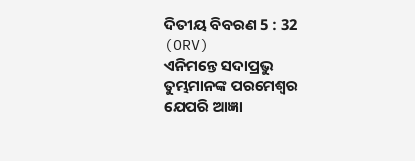ଦିତୀୟ ବିବରଣ 5 : 32 (ORV)
ଏନିମନ୍ତେ ସଦାପ୍ରଭୁ ତୁମ୍ଭମାନଙ୍କ ପରମେଶ୍ଵର ଯେପରି ଆଜ୍ଞା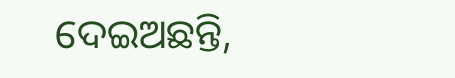ଦେଇଅଛନ୍ତି,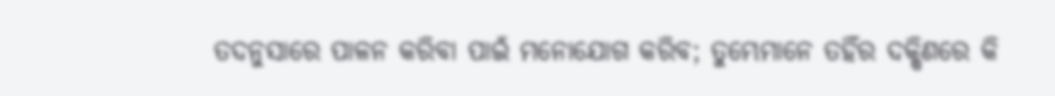ତଦନୁସାରେ ପାଳନ କରିବା ପାଇଁ ମନୋଯୋଗ କରିବ; ତୁମ୍ଭେମାନେ ତହିଁର ଦକ୍ଷିଣରେ କି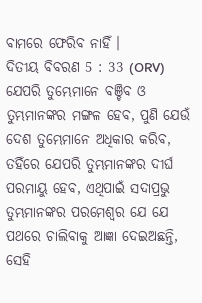ବାମରେ ଫେରିବ ନାହିଁ ।
ଦିତୀୟ ବିବରଣ 5 : 33 (ORV)
ଯେପରି ତୁମ୍ଭେମାନେ ବଞ୍ଚିବ ଓ ତୁମ୍ଭମାନଙ୍କର ମଙ୍ଗଳ ହେବ, ପୁଣି ଯେଉଁ ଦେଶ ତୁମ୍ଭେମାନେ ଅଧିକାର କରିବ, ତହିଁରେ ଯେପରି ତୁମ୍ଭମାନଙ୍କର ଦୀର୍ଘ ପରମାୟୁ ହେବ, ଏଥିପାଇଁ ସଦାପ୍ରଭୁ ତୁମ୍ଭମାନଙ୍କର ପରମେଶ୍ଵର ଯେ ଯେ ପଥରେ ଚାଲିବାକୁ ଆଜ୍ଞା ଦେଇଅଛନ୍ତି, ସେହି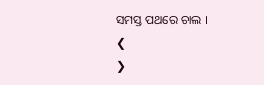ସମସ୍ତ ପଥରେ ଚାଲ ।
❮
❯